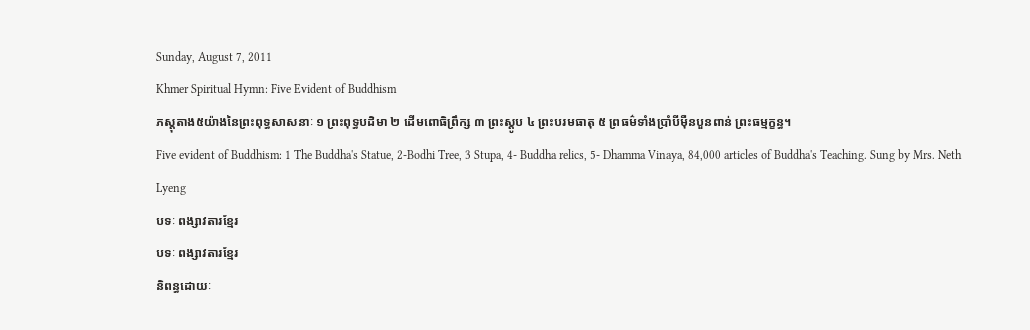Sunday, August 7, 2011
Khmer Spiritual Hymn: Five Evident of Buddhism
ភស្តុតាង៥យ៉ាងនៃព្រះពុទ្ធសាសនាៈ ១ ព្រះពុទ្ធបដិមា ២ ដើមពោធិព្រឹក្ស ៣ ព្រះស្តូប ៤ ព្រះបរមធាតុ ៥ ព្រធម៌ទាំងប្រាំបីម៉ឺនបួនពាន់ ព្រះធម្មក្ខន្ធ។
Five evident of Buddhism: 1 The Buddha's Statue, 2-Bodhi Tree, 3 Stupa, 4- Buddha relics, 5- Dhamma Vinaya, 84,000 articles of Buddha's Teaching. Sung by Mrs. Neth Lyeng
បទៈ ពង្សាវតារខ្មែរ
បទៈ ពង្សាវតារខ្មែរ
និពន្ធដោយៈ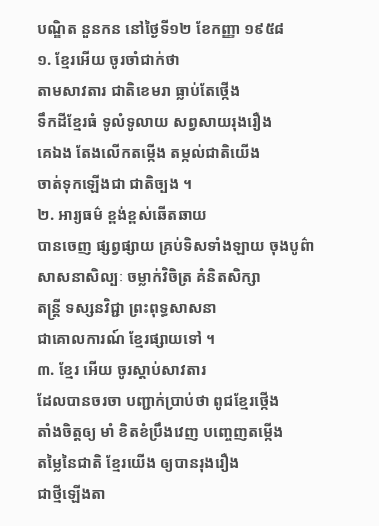បណ្ឌិត នួនកន នៅថ្ងៃទី១២ ខែកញ្ញា ១៩៥៨
១. ខ្មែរអើយ ចូរចាំជាក់ថា
តាមសាវតារ ជាតិខេមរា ធ្លាប់តែថ្កើង
ទឹកដីខ្មែរធំ ទូលំទូលាយ សព្វសាយរុងរឿង
គេឯង តែងលើកតម្កើង តម្កល់ជាតិយើង
ចាត់ទុកឡើងជា ជាតិច្បង ។
២. អារ្យធម៌ ខ្ពង់ខ្ពស់ឆើតឆាយ
បានចេញ ផ្សព្វផ្សាយ គ្រប់ទិសទាំងឡាយ ចុងបូព៌ា
សាសនាសិល្បៈ ចម្លាក់វិចិត្រ គំនិតសិក្សា
តន្ត្រី ទស្សនវិជ្ជា ព្រះពុទ្ធសាសនា
ជាគោលការណ៍ ខ្មែរផ្សាយទៅ ។
៣. ខ្មែរ អើយ ចូរស្ដាប់សាវតារ
ដែលបានចរចា បញ្ជាក់ប្រាប់ថា ពូជខ្មែរថ្កើង
តាំងចិត្តឲ្យ មាំ ខិតខំប្រឹងវេញ បញ្ចេញតម្កើង
តម្លៃនៃជាតិ ខ្មែរយើង ឲ្យបានរុងរឿង
ជាថ្មីឡើងតា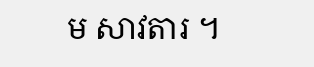ម សាវតារ ។